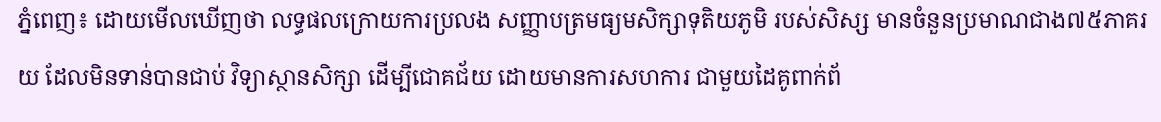ភ្នំពេញ៖ ដោយមើលឃើញថា លទ្ធផលក្រោយការប្រលង សញ្ញាបត្រមធ្យមសិក្សាទុតិយភូមិ របស់សិស្ស មានចំនួនប្រមាណជាង៧៥ភាគរយ ដែលមិនទាន់បានជាប់ វិទ្យាស្ថានសិក្សា ដើម្បីជោគជ័យ ដោយមានការសហការ ជាមួយដៃគូពាក់ព័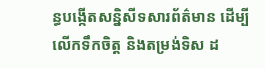ន្ធបង្កើតសន្និសីទសារព័ត៌មាន ដើម្បីលើកទឹកចិត្ត និងតម្រង់ទិស ដ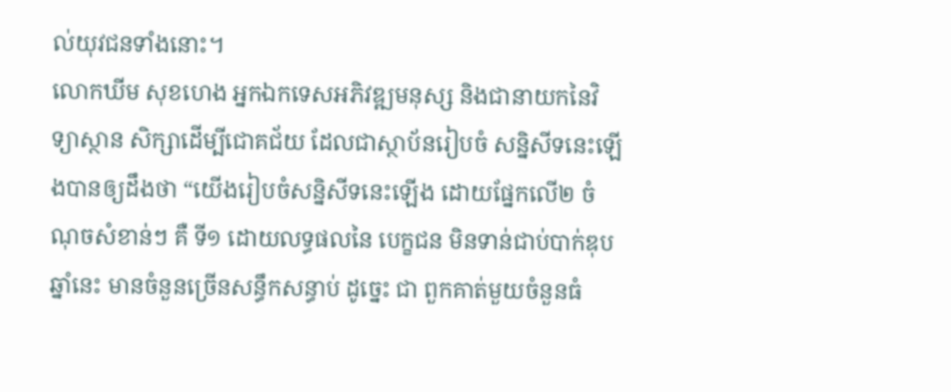ល់យុវជនទាំងនោះ។
លោកឃីម សុខហេង អ្នកឯកទេសអភិវឌ្ឍមនុស្ស និងជានាយកនៃវិទ្យាស្ថាន សិក្សាដើម្បីជោគជ័យ ដែលជាស្ថាប័នរៀបចំ សន្និសីទនេះឡើងបានឲ្យដឹងថា “យើងរៀបចំសន្និសីទនេះឡើង ដោយផ្នែកលើ២ ចំណុចសំខាន់ៗ គឺ ទី១ ដោយលទ្ធផលនៃ បេក្ខជន មិនទាន់ជាប់បាក់ឌុបឆ្នាំនេះ មានចំនួនច្រើនសន្ធឹកសន្ធាប់ ដូច្នេះ ជា ពួកគាត់មួយចំនួនធំ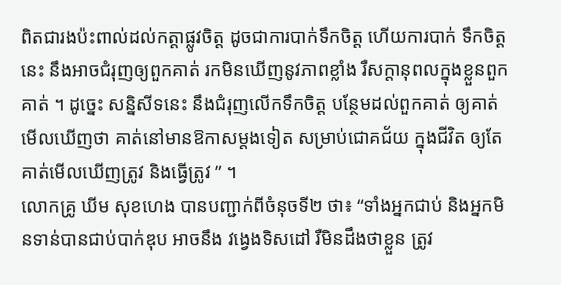ពិតជារងប៉ះពាល់ដល់កត្តាផ្លូវចិត្ត ដូចជាការបាក់ទឹកចិត្ត ហើយការបាក់ ទឹកចិត្តនេះ នឹងអាចជំរុញឲ្យពួកគាត់ រកមិនឃើញនូវភាពខ្លាំង រឺសក្តានុពលក្នុងខ្លួនពួកគាត់ ។ ដូច្នេះ សន្និសីទនេះ នឹងជំរុញលើកទឹកចិត្ត បន្ថែមដល់ពួកគាត់ ឲ្យគាត់មើលឃើញថា គាត់នៅមានឱកាសម្តងទៀត សម្រាប់ជោគជ័យ ក្នុងជីវិត ឲ្យតែគាត់មើលឃើញត្រូវ និងធ្វើត្រូវ ” ។
លោកគ្រូ ឃីម សុខហេង បានបញ្ជាក់ពីចំនុចទី២ ថា៖ “ទាំងអ្នកជាប់ និងអ្នកមិនទាន់បានជាប់បាក់ឌុប អាចនឹង វង្វេងទិសដៅ រឺមិនដឹងថាខ្លួន ត្រូវ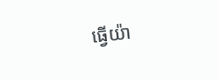ធ្វើយ៉ា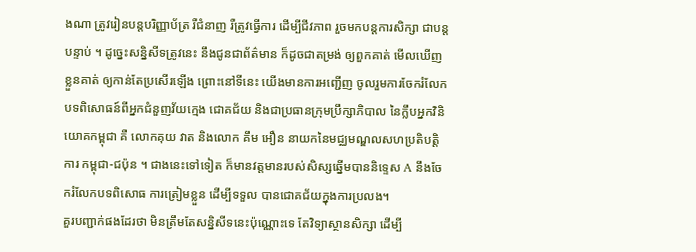ងណា ត្រូវរៀនបន្តបរិញ្ញាប័ត្រ រឺជំនាញ រឺត្រូវធ្វើការ ដើម្បីជីវភាព រួចមកបន្តការសិក្សា ជាបន្តបន្ទាប់ ។ ដូច្នេះសន្និសីទត្រូវនេះ នឹងជូនជាព័ត៌មាន ក៏ដូចជាតម្រង់ ឲ្យពួកគាត់ មើលឃើញខ្លួនគាត់ ឲ្យកាន់តែប្រសើរឡើង ព្រោះនៅទីនេះ យើងមានការអញ្ជើញ ចូលរួមការចែករំលែក បទពិសោធន៍ពីអ្នកជំនួញវ័យក្មេង ជោគជ័យ និងជាប្រធានក្រុមប្រឹក្សាភិបាល នៃក្លឹបអ្នកវិនិយោគកម្ពុជា គឺ លោកគុយ វាត និងលោក គឹម អឿន នាយកនៃមជ្ឈមណ្ឌលសហប្រតិបត្តិការ កម្ពុជា-ជប៉ុន ។ ជាងនេះទៅទៀត ក៏មានវត្តមានរបស់សិស្សឆ្នើមបាននិទ្ទេស A នឹងចែករំលែកបទពិសោធ ការត្រៀមខ្លួន ដើម្បីទទួល បានជោគជ័យក្នុងការប្រលង។
គួរបញ្ជាក់ផងដែរថា មិនត្រឹមតែសន្និសីទនេះប៉ុណ្ណោះទេ តែវិទ្យាស្ថានសិក្សា ដើម្បី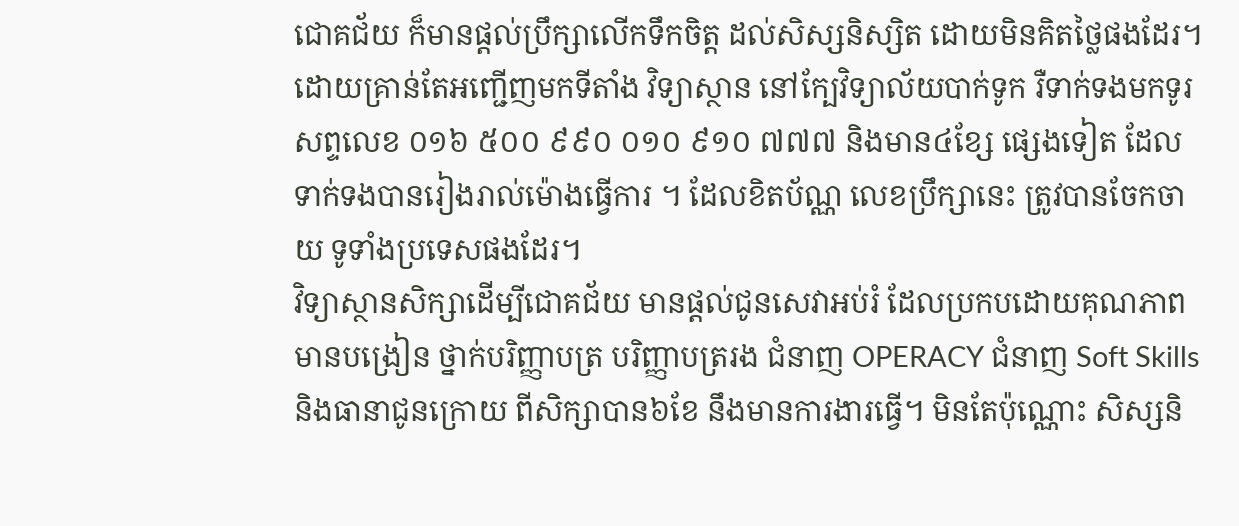ជោគជ័យ ក៏មានផ្តល់ប្រឹក្សាលើកទឹកចិត្ត ដល់សិស្សនិស្សិត ដោយមិនគិតថ្លៃផងដែរ។ ដោយគ្រាន់តែអញ្ជើញមកទីតាំង វិទ្យាស្ថាន នៅក្បែវិទ្យាល័យបាក់ទូក រឺទាក់ទងមកទូរសព្ទលេខ ០១៦ ៥០០ ៩៩០ ០១០ ៩១០ ៧៧៧ និងមាន៤ខ្សែ ផ្សេងទៀត ដែលទាក់ទងបានរៀងរាល់ម៉ោងធ្វើការ ។ ដែលខិតប័ណ្ណ លេខប្រឹក្សានេះ ត្រូវបានចែកចាយ ទូទាំងប្រទេសផងដែរ។
វិទ្យាស្ថានសិក្សាដើម្បីជោគជ័យ មានផ្តល់ជូនសេវាអប់រំ ដែលប្រកបដោយគុណភាព មានបង្រៀន ថ្នាក់បរិញ្ញាបត្រ បរិញ្ញាបត្ររង ជំនាញ OPERACY ជំនាញ Soft Skills និងធានាជូនក្រោយ ពីសិក្សាបាន៦ខែ នឹងមានការងារធ្វើ។ មិនតែប៉ុណ្ណោះ សិស្សនិ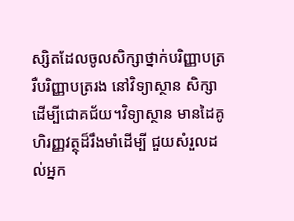ស្សិតដែលចូលសិក្សាថ្នាក់បរិញ្ញាបត្រ រឺបរិញ្ញាបត្ររង នៅវិទ្យាស្ថាន សិក្សាដើម្បីជោគជ័យ។វិទ្យាស្ថាន មានដៃគូហិរញ្ញវត្ថុដ៏រឹងមាំដើម្បី ជួយសំរួលដល់អ្នក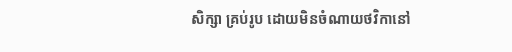សិក្សា គ្រប់រូប ដោយមិនចំណាយថវិកានៅ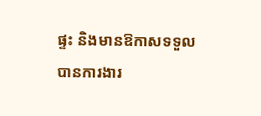ផ្ទះ និងមានឱកាសទទួលបានការងារ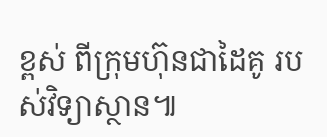ខ្ពស់ ពីក្រុមហ៊ុនជាដៃគូ របស់វិទ្យាស្ថាន៕